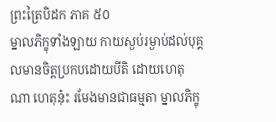ព្រះត្រៃបិដក ភាគ ៥០
ម្នាលភិក្ខុទាំងឡាយ កាយស្ងប់រម្ងាប់ដល់បុគ្គលមានចិត្តប្រកបដោយបីតិ ដោយហេតុណា ហេតុនុ៎ះ រមែងមានជាធម្មតា ម្នាលភិក្ខុ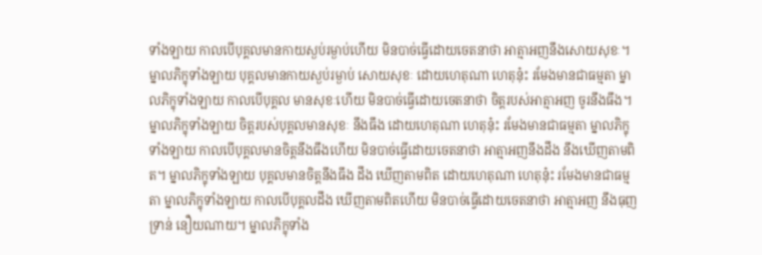ទាំងឡាយ កាលបើបុគ្គលមានកាយស្ងប់រម្ងាប់ហើយ មិនបាច់ធ្វើដោយចេតនាថា អាត្មាអញនឹងសោយសុខៈ។ ម្នាលភិក្ខុទាំងឡាយ បុគ្គលមានកាយស្ងប់រម្ងាប់ សោយសុខៈ ដោយហេតុណា ហេតុនុ៎ះ រមែងមានជាធម្មតា ម្នាលភិក្ខុទាំងឡាយ កាលបើបុគ្គល មានសុខៈហើយ មិនបាច់ធ្វើដោយចេតនាថា ចិត្តរបស់អាត្មាអញ ចូរនឹងធឹង។ ម្នាលភិក្ខុទាំងឡាយ ចិត្តរបស់បុគ្គលមានសុខៈ នឹងធឹង ដោយហេតុណា ហេតុនុ៎ះ រមែងមានជាធម្មតា ម្នាលភិក្ខុទាំងឡាយ កាលបើបុគ្គលមានចិត្តនឹងធឹងហើយ មិនបាច់ធ្វើដោយចេតនាថា អាត្មាអញនឹងដឹង នឹងឃើញតាមពិត។ ម្នាលភិក្ខុទាំងឡាយ បុគ្គលមានចិត្តនឹងធឹង ដឹង ឃើញតាមពិត ដោយហេតុណា ហេតុនុ៎ះ រមែងមានជាធម្មតា ម្នាលភិក្ខុទាំងឡាយ កាលបើបុគ្គលដឹង ឃើញតាមពិតហើយ មិនបាច់ធ្វើដោយចេតនាថា អាត្មាអញ នឹងធុញទ្រាន់ នឿយណាយ។ ម្នាលភិក្ខុទាំង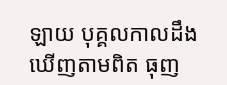ឡាយ បុគ្គលកាលដឹង ឃើញតាមពិត ធុញ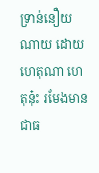ទ្រាន់នឿយណាយ ដោយហេតុណា ហេតុនុ៎ះ រមែងមានជាធ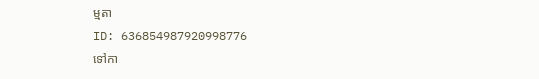ម្មតា
ID: 636854987920998776
ទៅកា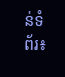ន់ទំព័រ៖